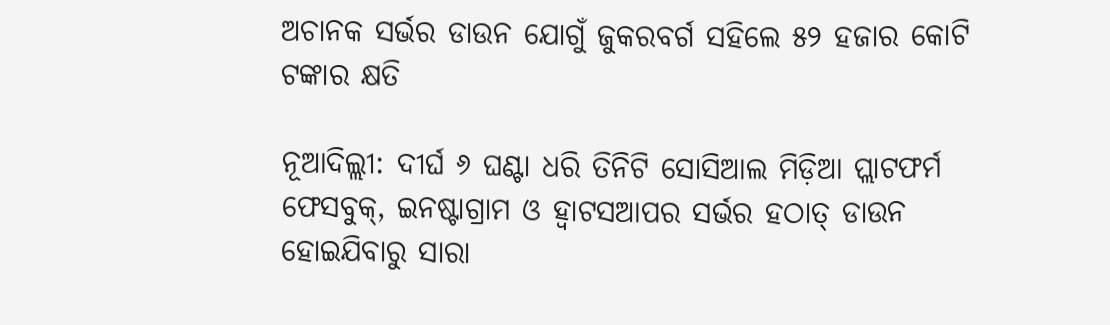ଅଚାନକ ସର୍ଭର ଡାଉନ ଯୋଗୁଁ ଜୁକରବର୍ଗ ସହିଲେ ୫୨ ହଜାର କୋଟି ଟଙ୍କାର କ୍ଷତି

ନୂଆଦିଲ୍ଲୀ: ଦୀର୍ଘ ୬ ଘଣ୍ଟା ଧରି ତିନିଟି ସୋସିଆଲ ମିଡ଼ିଆ ପ୍ଲାଟଫର୍ମ ଫେସବୁକ୍, ଇନଷ୍ଟାଗ୍ରାମ ଓ ହ୍ୱାଟସଆପର ସର୍ଭର ହଠାତ୍ ଡାଉନ ହୋଇଯିବାରୁ ସାରା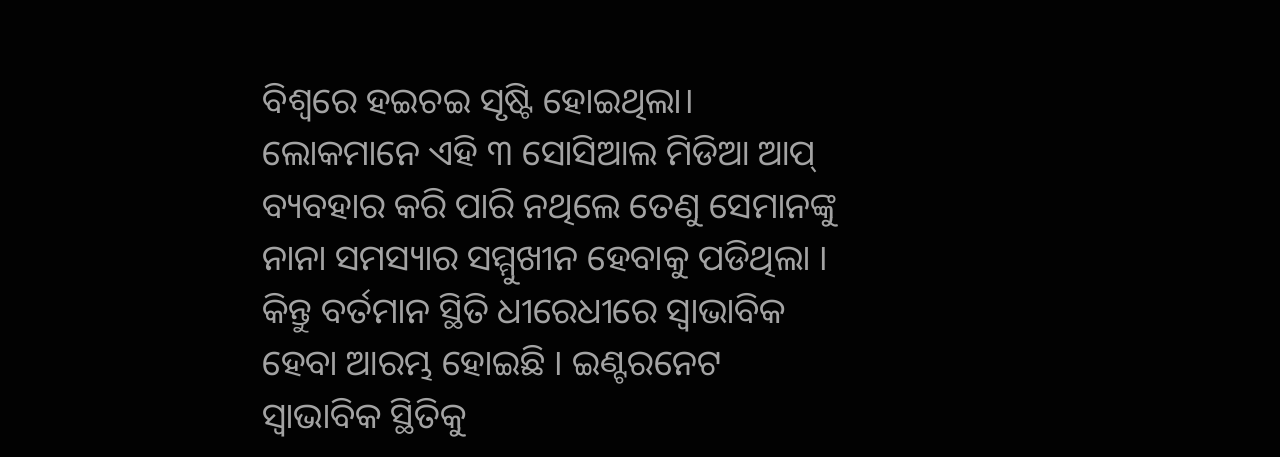ବିଶ୍ୱରେ ହଇଚଇ ସୃଷ୍ଟି ହୋଇଥିଲା। ଲୋକମାନେ ଏହି ୩ ସୋସିଆଲ ମିଡିଆ ଆପ୍ ବ୍ୟବହାର କରି ପାରି ନଥିଲେ ତେଣୁ ସେମାନଙ୍କୁ ନାନା ସମସ୍ୟାର ସମ୍ମୁଖୀନ ହେବାକୁ ପଡିଥିଲା । କିନ୍ତୁ ବର୍ତମାନ ସ୍ଥିତି ଧୀରେଧୀରେ ସ୍ୱାଭାବିକ ହେବା ଆରମ୍ଭ ହୋଇଛି । ଇଣ୍ଟରନେଟ ସ୍ୱାଭାବିକ ସ୍ଥିତିକୁ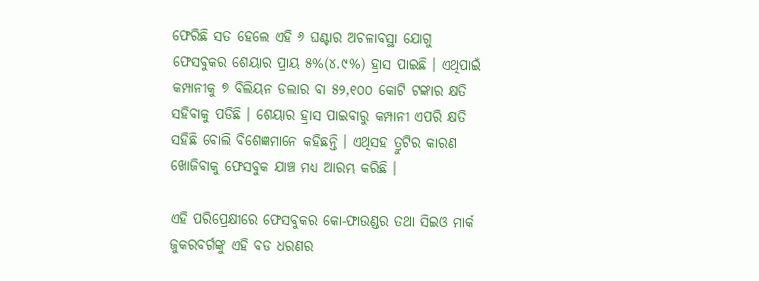ଫେରିଛି ସତ ହେଲେ ଏହି ୬ ଘଣ୍ଟାର ଅଚଳାବସ୍ଥା ଯୋଗୁ ଫେସବୁକର ଶେୟାର ପ୍ରାୟ ୫%(୪.୯%) ହ୍ରାସ ପାଇଛି । ଏଥିପାଇଁ କମ୍ପାନୀକୁ ୭ ବିଲିୟନ ଡଲାର ବା ୫୨,୧୦୦ କୋଟି ଟଙ୍କାର କ୍ଷତି ସହିବାକୁ ପଡିଛି । ଶେୟାର ହ୍ରାସ ପାଇବାରୁ କମ୍ପାନୀ ଏପରି କ୍ଷତି ସହିଛି ବୋଲି ବିଶେଜ୍ଞମାନେ କହିଛନ୍ତି । ଏଥିସହ ତ୍ରୁଟିର କାରଣ ଖୋଜିବାକୁ ଫେସବୁକ ଯାଞ୍ଚ ମଧ୍ୟ ଆରମ୍ଭ କରିଛି ।

ଏହି ପରିପ୍ରେକ୍ଷୀରେ ଫେସବୁକର କୋ-ଫାଉଣ୍ଡର ତଥା ସିଇଓ ମାର୍କ ଜୁକରବର୍ଗଙ୍କୁ ଏହି ବଡ ଧରଣର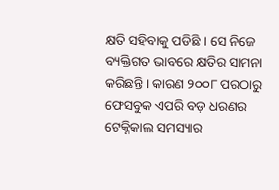କ୍ଷତି ସହିବାକୁ ପଡିଛି । ସେ ନିଜେ ବ୍ୟକ୍ତିଗତ ଭାବରେ କ୍ଷତିର ସାମନା କରିଛନ୍ତି । କାରଣ ୨୦୦୮ ପରଠାରୁ ଫେସବୁକ ଏପରି ବଡ଼ ଧରଣର ଟେକ୍ନିକାଲ ସମସ୍ୟାର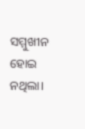ସମ୍ମୁଖୀନ ହୋଇ ନଥିଲା।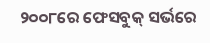୨୦୦୮ରେ ଫେସବୁକ୍ ସର୍ଭରେ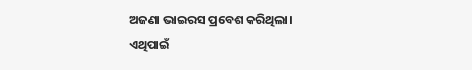ଅଜଣା ଭାଇରସ ପ୍ରବେଶ କରିଥିଲା। ଏଥିପାଇଁ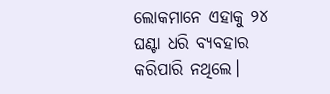ଲୋକମାନେ ଏହାକୁ ୨୪ ଘଣ୍ଟା ଧରି ବ୍ୟବହାର କରିପାରି ନଥିଲେ।